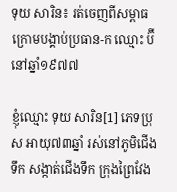ទុយ សារិន៖ រត់ចេញពីសម្ពាធ ក្រោមបង្គាប់ប្រធាន-ក ឈ្មោះ ប៊ី នៅឆ្នាំ១៩៧៧

ខ្ញុំឈ្មោះ ទុយ សារិន[1] ភេទប្រុស អាយុ៧៣ឆ្នាំ រស់នៅភូមិជើងទឹក សង្កាត់ជើងទឹក ក្រុងព្រៃវែង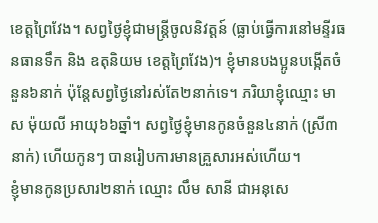ខេត្តព្រៃវែង។ សព្វថ្ងៃខ្ញុំជាមន្ត្រីចូលនិវត្តន៍ (ធ្លាប់ធ្វើការនៅមន្ទីរធនធានទឹក និង ឧតុនិយម ខេត្តព្រៃវែង)។ ខ្ញុំមានបងប្អូនបង្កើតចំនួន៦នាក់ ប៉ុន្តែសព្វថ្ងៃនៅរស់តែ២នាក់ទេ។ ភរិយាខ្ញុំឈ្មោះ មាស ម៉ុយលី អាយុ៦៦ឆ្នាំ។ សព្វថ្ងៃខ្ញុំមានកូនចំនួន៤នាក់ (ស្រី៣នាក់) ហើយកូនៗ បានរៀបការមានគ្រួសារអស់ហើយ។
ខ្ញុំមានកូនប្រសារ២នាក់ ឈ្មោះ លឹម សានី ជាអនុសេ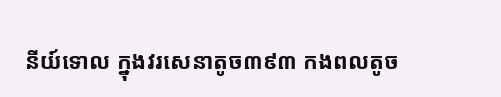នីយ៍ទោល ក្នុងវរសេនាតូច៣៩៣ កងពលតូច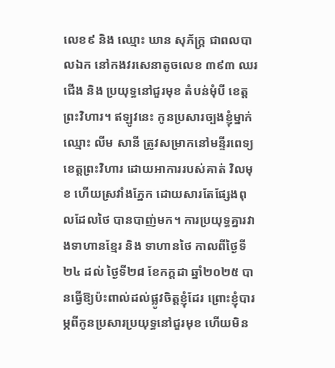លេខ៩ និង ឈ្មោះ ឃាន សុភ័ក្រ្ត ជាពលបាលឯក នៅកងវរសេនាតូចលេខ ៣៩៣ ឈរជើង និង ប្រយុទ្ធនៅជួរមុខ តំបន់មុំបី ខេត្តព្រះវិហារ។ ឥឡូវនេះ កូនប្រសារច្បងខ្ញុំម្នាក់ឈ្មោះ លីម សានី ត្រូវសម្រាកនៅមន្ទីរពេទ្យ ខេត្តព្រះវិហារ ដោយអាការរបស់គាត់ វិលមុខ ហើយស្រវាំងភ្នែក ដោយសារតែផ្សែងពុលដែលថៃ បានបាញ់មក។ ការប្រយុទ្ធគ្នារវាងទាហានខ្មែរ និង ទាហានថៃ កាលពីថ្ងៃទី២៤ ដល់ ថ្ងៃទី២៨ ខែកក្តដា ឆ្នាំ២០២៥ បានធ្វើឱ្យប៉ះពាល់ដល់ផ្លូវចិត្តខ្ញុំដែរ ព្រោះខ្ញុំបារម្ភពីកូនប្រសារប្រយុទ្ធនៅជួរមុខ ហើយមិន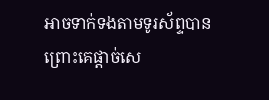អាចទាក់ទងតាមទូរស័ព្ទបាន ព្រោះគេផ្តាច់សេ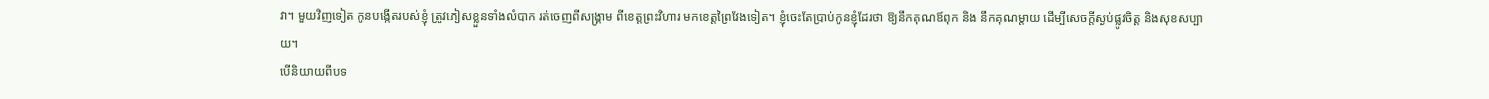វា។ មួយវិញទៀត កូនបង្កើតរបស់ខ្ញុំ ត្រូវភៀសខ្លួនទាំងលំបាក រត់ចេញពីសង្គ្រាម ពីខេត្តព្រះវិហារ មកខេត្តព្រៃវែងទៀត។ ខ្ញុំចេះតែប្រាប់កូនខ្ញុំដែរថា ឱ្យនឹកគុណឪពុក និង នឹកគុណម្តាយ ដើម្បីសេចក្តីស្ងប់ផ្លូវចិត្ត និងសុខសប្បាយ។
បើនិយាយពីបទ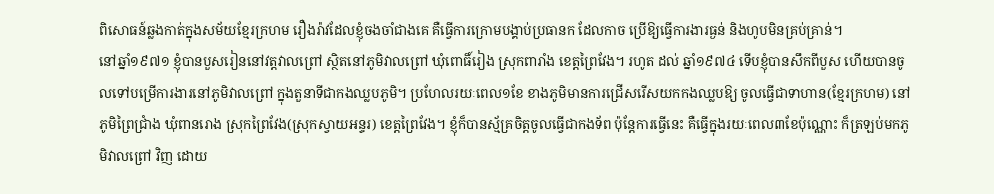ពិសោធន៍ឆ្លងកាត់ក្នុងសម័យខ្មែរក្រហម រឿងរ៉ាវដែលខ្ញុំចងចាំជាងគេ គឺធ្វើការក្រោមបង្គាប់ប្រធានក ដែលកាច ប្រើឱ្យធ្វើការងារធ្ងន់ និងហូបមិនគ្រប់គ្រាន់។
នៅឆ្នាំ១៩៧១ ខ្ញុំបានបួសរៀននៅវត្តវាលព្រៅ ស្ថិតនៅភូមិវាលព្រៅ ឃុំពោធិ៍រៀង ស្រុកពារាំង ខេត្តព្រៃវែង។ រហូត ដល់ ឆ្នាំ១៩៧៤ ទើបខ្ញុំបានសឹកពីបួស ហើយបានចូលទៅបម្រើការងារនៅភូមិវាលព្រៅ ក្នុងតួនាទីជាកងឈ្លបភូមិ។ ប្រហែលរយៈពេល១ខែ ខាងភូមិមានការជ្រើសរើសយកកងឈ្លបឱ្យ ចូលធ្វើជាទាហាន(ខ្មែរក្រហម) នៅភូមិព្រៃជ្រាំង ឃុំពានរោង ស្រុកព្រៃវែង(ស្រុកស្វាយអន្ទរ) ខេត្តព្រៃវែង។ ខ្ញុំក៏បានស្ម័គ្រចិត្តចូលធ្វើជាកងទ័ព ប៉ុន្តែការធ្វើនេះ គឺធ្វើក្នុងរយៈពេល៣ខែប៉ុណ្ណោះ ក៏ត្រឡប់មកភូមិវាលព្រៅ វិញ ដោយ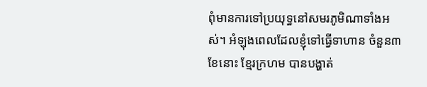ពុំមានការទៅប្រយុទ្ធនៅសមរភូមិណាទាំងអស់។ អំឡុងពេលដែលខ្ញុំទៅធ្វើទាហាន ចំនួន៣ខែនោះ ខ្មែរក្រហម បានបង្ហាត់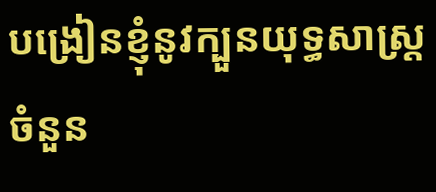បង្រៀនខ្ញុំនូវក្បួនយុទ្ធសាស្ត្រចំនួន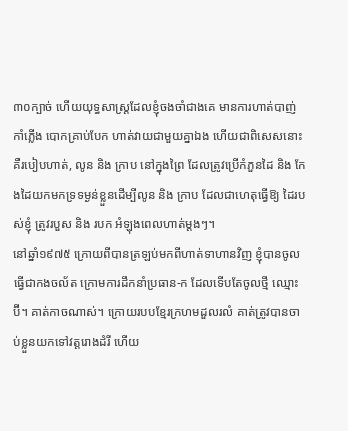៣០ក្បាច់ ហើយយុទ្ធសាស្ត្រដែលខ្ញុំចងចាំជាងគេ មានការហាត់បាញ់កាំភ្លើង បោកគ្រាប់បែក ហាត់វាយជាមួយគ្នាឯង ហើយជាពិសេសនោះ គឺរបៀបហាត់, លូន និង ក្រាប នៅក្នុងព្រៃ ដែលត្រូវប្រើកំភួនដៃ និង កែងដៃយកមកទ្រទម្ងន់ខ្លួនដើម្បីលូន និង ក្រាប ដែលជាហេតុធ្វើឱ្យ ដៃរបស់ខ្ញុំ ត្រូវរបួស និង របក អំឡុងពេលហាត់ម្តងៗ។
នៅឆ្នាំ១៩៧៥ ក្រោយពីបានត្រឡប់មកពីហាត់ទាហានវិញ ខ្ញុំបានចូលធ្វើជាកងចល័ត ក្រោមការដឹកនាំប្រធាន-ក ដែលទើបតែចូលថ្មី ឈ្មោះ ប៊ី។ គាត់កាចណាស់។ ក្រោយរបបខ្មែរក្រហមដួលរលំ គាត់ត្រូវបានចាប់ខ្លួនយកទៅវត្តរោងដំរី ហើយ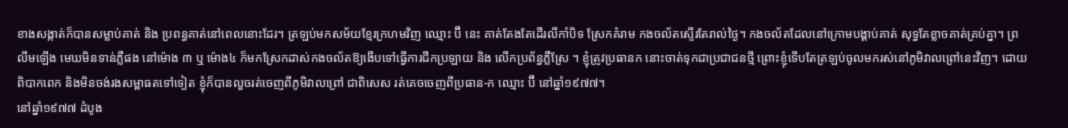ខាងសង្កាត់ក៏បានសម្លាប់គាត់ និង ប្រពន្ធគាត់នៅពេលនោះដែរ។ ត្រឡប់មកសម័យខ្មែរក្រហមវិញ ឈ្មោះ ប៊ី នេះ គាត់តែងតែដើរលីកាំបិទ ស្រែកគំរាម កងចល័តស្ទើរតែរាល់ថ្ងៃ។ កងចល័តដែលនៅក្រោមបង្គាប់គាត់ សុទ្ធតែខ្លាចគាត់គ្រប់គ្នា។ ព្រលឹមឡើង មេឃមិនទាន់ភ្លឺផង នៅម៉ោង ៣ ឬ ម៉ោង៤ ក៏មកស្រែកដាស់កងចល័តឱ្យងើបទៅធ្វើការជីកប្រឡាយ និង លើកប្រព័ន្ធភ្លឺស្រែ ។ ខ្ញុំត្រូវប្រធានក នោះចាត់ទុកជាប្រជាជនថ្មី ព្រោះខ្ញុំទើបតែត្រឡប់ចូលមករស់នៅភូមិវាលព្រៅនេះវិញ។ ដោយពិបាកពេក និងមិនចង់រងសម្ពាធតទៅទៀត ខ្ញុំក៏បានលួចរត់ចេញពីភូមិវាលព្រៅ ជាពិសេស រត់គេចចេញពីប្រធាន-ក ឈ្មោះ ប៊ី នៅឆ្នាំ១៩៧៧។
នៅឆ្នាំ១៩៧៧ ដំបូង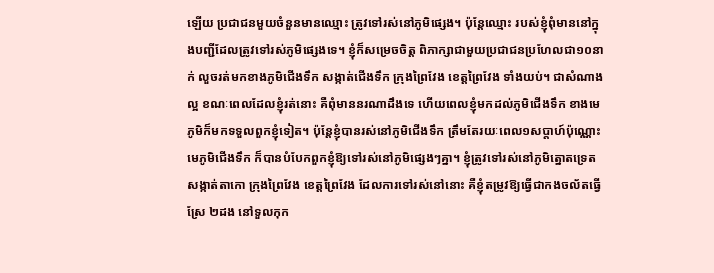ឡើយ ប្រជាជនមួយចំនួនមានឈ្មោះ ត្រូវទៅរស់នៅភូមិផ្សេង។ ប៉ុន្តែឈ្មោះ របស់ខ្ញុំពុំមាននៅក្នុងបញ្ជីដែលត្រូវទៅរស់ភូមិផ្សេងទេ។ ខ្ញុំក៏សម្រេចចិត្ត ពិភាក្សាជាមួយប្រជាជនប្រហែលជា១០នាក់ លួចរត់មកខាងភូមិជើងទឹក សង្កាត់ជើងទឹក ក្រុងព្រៃវែង ខេត្តព្រៃវែង ទាំងយប់។ ជាសំណាងល្អ ខណៈពេលដែលខ្ញុំរត់នោះ គឺពុំមាននរណាដឹងទេ ហើយពេលខ្ញុំមកដល់ភូមិជើងទឹក ខាងមេភូមិក៏មកទទួលពួកខ្ញុំទៀត។ ប៉ុន្តែខ្ញុំបានរស់នៅភូមិជើងទឹក ត្រឹមតែរយៈពេល១សប្តាហ៍ប៉ុណ្ណោះ មេភូមិជើងទឹក ក៏បានបំបែកពួកខ្ញុំឱ្យទៅរស់នៅភូមិផ្សេងៗគ្នា។ ខ្ញុំត្រូវទៅរស់នៅភូមិត្នោតទ្រេត សង្កាត់តាកោ ក្រុងព្រៃវែង ខេត្តព្រៃវែង ដែលការទៅរស់នៅនោះ គឺខ្ញុំតម្រូវឱ្យធ្វើជាកងចល័តធ្វើស្រែ ២ដង នៅទួលកុក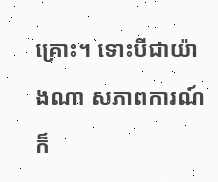គ្រោះ។ ទោះបីជាយ៉ាងណា សភាពការណ៍ ក៏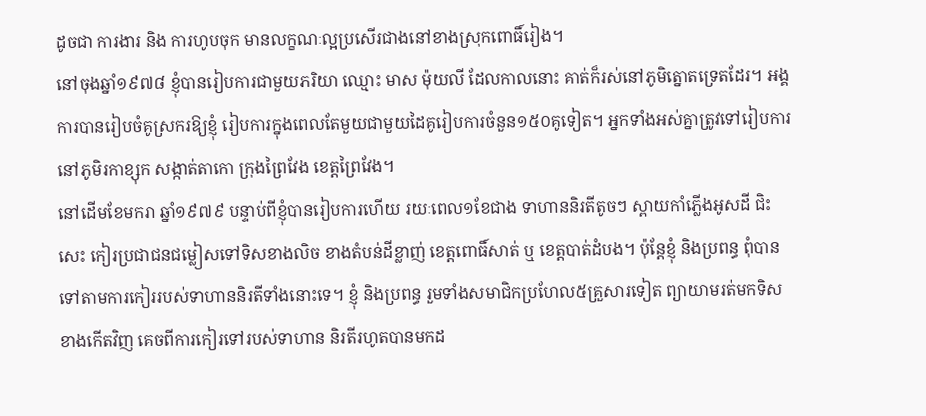ដូចជា ការងារ និង ការហូបចុក មានលក្ខណៈល្អប្រសើរជាងនៅខាងស្រុកពោធិ៍រៀង។
នៅចុងឆ្នាំ១៩៧៨ ខ្ញុំបានរៀបការជាមួយភរិយា ឈ្មោះ មាស ម៉ុយលី ដែលកាលនោះ គាត់ក៏រស់នៅភូមិត្នោតទ្រេតដែរ។ អង្គការបានរៀបចំគូស្រករឱ្យខ្ញុំ រៀបការក្នុងពេលតែមួយជាមួយដៃគូរៀបការចំនួន១៥០គូទៀត។ អ្នកទាំងអស់គ្នាត្រូវទៅរៀបការនៅភូមិរកាខ្សុក សង្កាត់តាកោ ក្រុងព្រៃវែង ខេត្តព្រៃវែង។
នៅដើមខែមករា ឆ្នាំ១៩៧៩ បន្ទាប់ពីខ្ញុំបានរៀបការហើយ រយៈពេល១ខែជាង ទាហាននិរតីតូចៗ ស្ពាយកាំភ្លើងអូសដី ជិះសេះ កៀរប្រជាជនជម្លៀសទៅទិសខាងលិច ខាងតំបន់ដីខ្លាញ់ ខេត្តពោធិ៍សាត់ ឬ ខេត្តបាត់ដំបង។ ប៉ុន្តែខ្ញុំ និងប្រពន្ធ ពុំបានទៅតាមការកៀររបស់ទាហាននិរតីទាំងនោះទេ។ ខ្ញុំ និងប្រពន្ធ រួមទាំងសមាជិកប្រហែល៥គ្រួសារទៀត ព្យាយាមរត់មកទិសខាងកើតវិញ គេចពីការកៀរទៅរបស់ទាហាន និរតីរហូតបានមកដ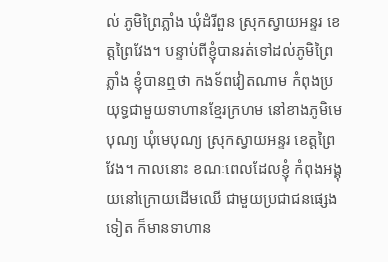ល់ ភូមិព្រៃភ្លាំង ឃុំដំរីពួន ស្រុកស្វាយអន្ទរ ខេត្តព្រៃវែង។ បន្ទាប់ពីខ្ញុំបានរត់ទៅដល់ភូមិព្រៃភ្លាំង ខ្ញុំបានឮថា កងទ័ពវៀតណាម កំពុងប្រយុទ្ធជាមួយទាហានខ្មែរក្រហម នៅខាងភូមិមេបុណ្យ ឃុំមេបុណ្យ ស្រុកស្វាយអន្ទរ ខេត្តព្រៃវែង។ កាលនោះ ខណៈពេលដែលខ្ញុំ កំពុងអង្គុយនៅក្រោយដើមឈើ ជាមួយប្រជាជនផ្សេងទៀត ក៏មានទាហាន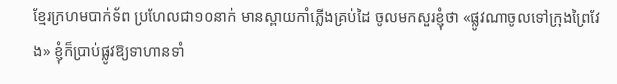ខ្មែរក្រហមបាក់ទ័ព ប្រហែលជា១០នាក់ មានស្ពាយកាំភ្លើងគ្រប់ដៃ ចូលមកសួរខ្ញុំថា «ផ្លូវណាចូលទៅក្រុងព្រៃវែង» ខ្ញុំក៏ប្រាប់ផ្លូវឱ្យទាហានទាំ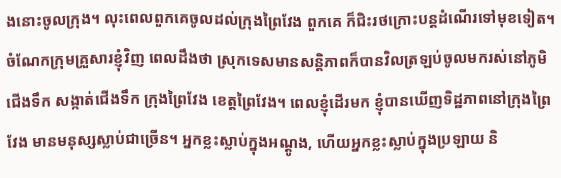ងនោះចូលក្រុង។ លុះពេលពួកគេចូលដល់ក្រុងព្រៃវែង ពួកគេ ក៏ជិះរថក្រោះបន្តដំណើរទៅមុខទៀត។ ចំណែកក្រុមគ្រួសារខ្ញុំវិញ ពេលដឹងថា ស្រុកទេសមានសន្តិភាពក៏បានវិលត្រឡប់ចូលមករស់នៅភូមិជើងទឹក សង្កាត់ជើងទឹក ក្រុងព្រៃវែង ខេត្តព្រៃវែង។ ពេលខ្ញុំដើរមក ខ្ញុំបានឃើញទិដ្ឋភាពនៅក្រុងព្រៃវែង មានមនុស្សស្លាប់ជាច្រើន។ អ្នកខ្លះស្លាប់ក្នុងអណ្តូង, ហើយអ្នកខ្លះស្លាប់ក្នុងប្រឡាយ និ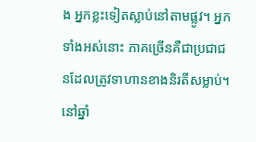ង អ្នកខ្លះទៀតស្លាប់នៅតាមផ្លូវ។ អ្នកទាំងអស់នោះ ភាគច្រើនគឺជាប្រជាជនដែលត្រូវទាហានខាងនិរតីសម្លាប់។
នៅឆ្នាំ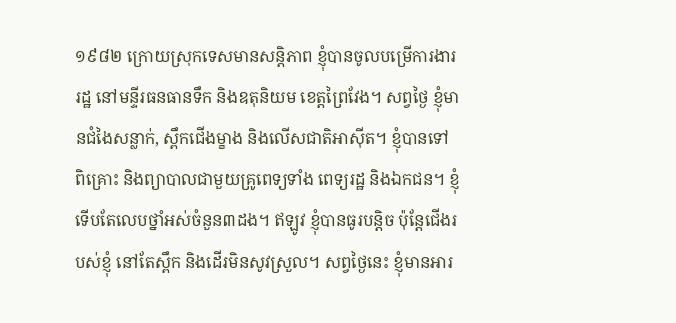១៩៨២ ក្រោយស្រុកទេសមានសន្តិភាព ខ្ញុំបានចូលបម្រើការងាររដ្ឋ នៅមន្ទីរធនធានទឹក និងឧតុនិយម ខេត្តព្រៃវែង។ សព្វថ្ងៃ ខ្ញុំមានជំងៃសន្លាក់, ស្ពឹកជើងម្ខាង និងលើសជាតិអាស៊ីត។ ខ្ញុំបានទៅពិគ្រោះ និងព្យាបាលជាមួយគ្រូពេទ្យទាំង ពេទ្យរដ្ឋ និងឯកជន។ ខ្ញុំទើបតែលេបថ្នាំអស់ចំនួន៣ដង។ ឥឡូវ ខ្ញុំបានធូរបន្តិច ប៉ុន្តែជើងរបស់ខ្ញុំ នៅតែស្ពឹក និងដើរមិនសូវស្រួល។ សព្វថ្ងៃនេះ ខ្ញុំមានអារ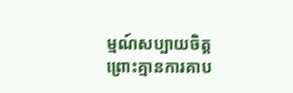ម្មណ៍សប្បាយចិត្ត ព្រោះគ្មានការគាប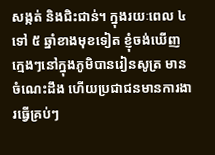សង្កត់ និងជិះជាន់។ ក្នុងរយៈពេល ៤ ទៅ ៥ ឆ្នាំខាងមុខទៀត ខ្ញុំចង់ឃើញក្មេងៗនៅក្នុងភូមិបានរៀនសូត្រ មានចំណេះដឹង ហើយប្រជាជនមានការងារធ្វើគ្រប់ៗ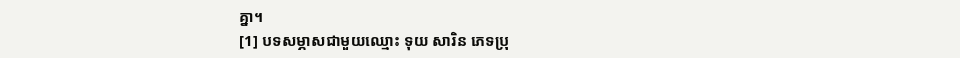គ្នា។
[1] បទសម្ភាសជាមួយឈ្មោះ ទុយ សារិន ភេទប្រុ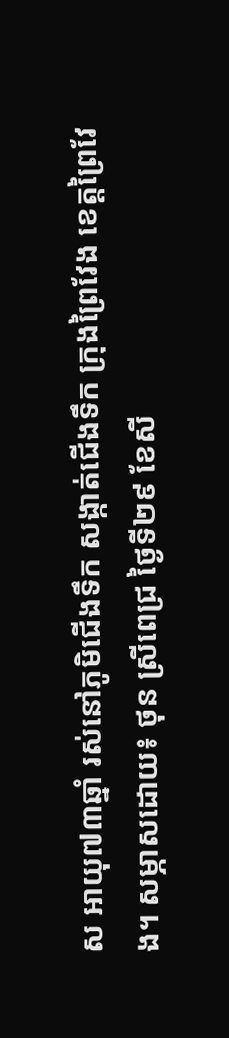ស អាយុ៧៣ឆ្នាំ រស់នៅភូមិជើងទឹក សង្កាត់ជើងទឹក ក្រុងព្រៃវែង ខេត្តព្រៃវែង។ សម្ភាសដោយ៖ ថុន ស្រីពេជ្រ ថ្ងៃទី២៩ ខែសី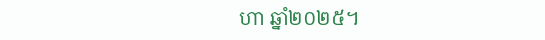ហា ឆ្នាំ២០២៥។